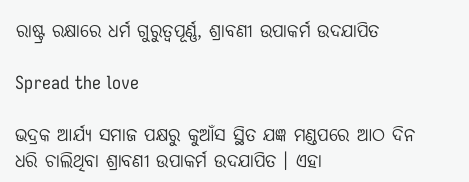ରାଷ୍ଟ୍ର ରକ୍ଷାରେ ଧର୍ମ ଗୁରୁତ୍ୱପୂର୍ଣ୍ଣ, ଶ୍ରାବଣୀ ଉପାକର୍ମ ଉଦଯାପିତ

Spread the love

ଭଦ୍ରକ ଆର୍ଯ୍ୟ ସମାଜ ପକ୍ଷରୁ କୁଆଁସ ସ୍ଥିତ ଯଜ୍ଞ ମଣ୍ଡପରେ ଆଠ ଦିନ ଧରି ଚାଲିଥିବା ଶ୍ରାବଣୀ ଉପାକର୍ମ ଉଦଯାପିତ । ଏହା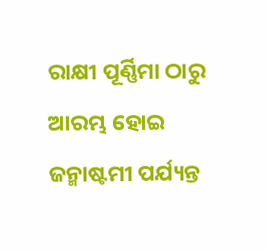ରାକ୍ଷୀ ପୂର୍ଣ୍ଣିମା ଠାରୁ ଆରମ୍ଭ ହୋଇ ଜନ୍ମାଷ୍ଟମୀ ପର୍ଯ୍ୟନ୍ତ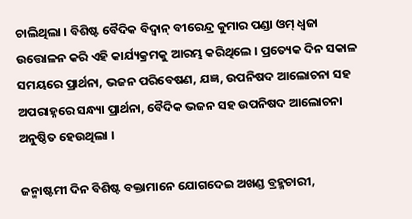ଚାଲିଥିଲା । ବିଶିଷ୍ଟ ବୈଦିକ ବିଦ୍ବାନ୍ ବୀରେନ୍ଦ୍ର କୁମାର ପଣ୍ଡା ଓମ୍ ଧ୍ବଜା ଉତ୍ତୋଳନ କରି ଏହି କାର୍ଯ୍ୟକ୍ରମକୁ ଆରମ୍ଭ କରିଥିଲେ । ପ୍ରତ୍ୟେକ ଦିନ ସକାଳ ସମୟରେ ପ୍ରାର୍ଥନା, ଭଜନ ପରିବେଷଣ, ଯଜ୍ଞ, ଉପନିଷଦ ଆଲୋଚନା ସହ ଅପରାହ୍ନରେ ସନ୍ଧ୍ୟା ପ୍ରାର୍ଥନା, ବୈଦିକ ଭଜନ ସହ ଉପନିଷଦ ଆଲୋଚନା ଅନୁଷ୍ଠିତ ହେଉଥିଲା ।

ଜନ୍ମାଷ୍ଟମୀ ଦିନ ବିଶିଷ୍ଟ ବକ୍ତାମାନେ ଯୋଗଦେଇ ଅଖଣ୍ଡ ବ୍ରହ୍ମଚାରୀ,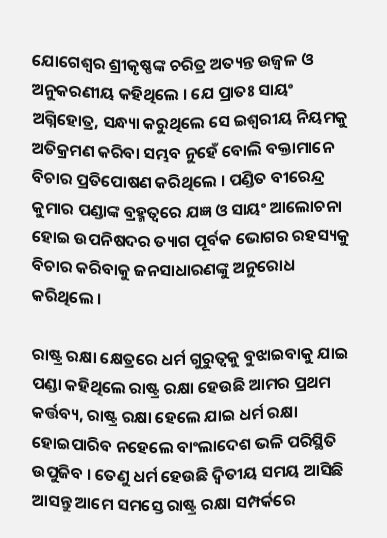ଯୋଗେଶ୍ବର ଶ୍ରୀକୃଷ୍ଣଙ୍କ ଚରିତ୍ର ଅତ୍ୟନ୍ତ ଉଜ୍ବଳ ଓ ଅନୁକରଣୀୟ କହିଥିଲେ । ଯେ ପ୍ରାତଃ ସାୟଂ ଅଗ୍ନିହୋତ୍ର, ସନ୍ଧ୍ୟା କରୁଥିଲେ ସେ ଇଶ୍ବରୀୟ ନିୟମକୁ ଅତିକ୍ରମଣ କରିବା ସମ୍ଭବ ନୁହେଁ ବୋଲି ବକ୍ତାମାନେ ବିଚାର ପ୍ରତିପୋଷଣ କରିଥିଲେ । ପଣ୍ଡିତ ବୀରେନ୍ଦ୍ର କୁମାର ପଣ୍ଡାଙ୍କ ବ୍ରହ୍ମତ୍ବରେ ଯଜ୍ଞ ଓ ସାୟଂ ଆଲୋଚନା ହୋଇ ଉପନିଷଦର ତ୍ୟାଗ ପୂର୍ବକ ଭୋଗର ରହସ୍ୟକୁ ବିଚାର କରିବାକୁ ଜନସାଧାରଣଙ୍କୁ ଅନୁରୋଧ କରିଥିଲେ ।

ରାଷ୍ଟ୍ର ରକ୍ଷା କ୍ଷେତ୍ରରେ ଧର୍ମ ଗୁରୁତ୍ୱକୁ ବୁଝାଇବାକୁ ଯାଇ ପଣ୍ଡା କହିଥିଲେ ରାଷ୍ଟ୍ର ରକ୍ଷା ହେଉଛି ଆମର ପ୍ରଥମ କର୍ତ୍ତବ୍ୟ, ରାଷ୍ଟ୍ର ରକ୍ଷା ହେଲେ ଯାଇ ଧର୍ମ ରକ୍ଷା ହୋଇପାରିବ ନହେଲେ ବାଂଲାଦେଶ ଭଳି ପରିସ୍ଥିତି ଉପୁଜିବ । ତେଣୁ ଧର୍ମ ହେଉଛି ଦ୍ବିତୀୟ ସମୟ ଆସିଛି ଆସନ୍ତୁ ଆମେ ସମସ୍ତେ ରାଷ୍ଟ୍ର ରକ୍ଷା ସମ୍ପର୍କରେ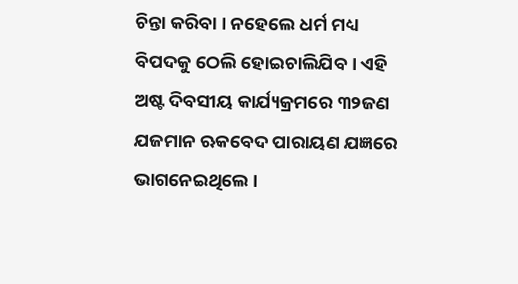ଚିନ୍ତା କରିବା । ନହେଲେ ଧର୍ମ ମଧ୍ୟ ବିପଦକୁ ଠେଲି ହୋଇଚାଲିଯିବ । ଏହି ଅଷ୍ଟ ଦିବସୀୟ କାର୍ଯ୍ୟକ୍ରମରେ ୩୨ଜଣ ଯଜମାନ ଋକବେଦ ପାରାୟଣ ଯଜ୍ଞରେ ଭାଗନେଇଥିଲେ ।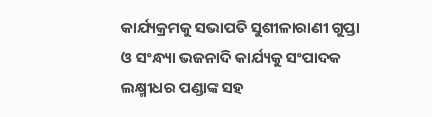କାର୍ଯ୍ୟକ୍ରମକୁ ସଭାପତି ସୁଶୀଳାରାଣୀ ଗୁପ୍ତା ଓ ସଂନ୍ଧ୍ୟା ଭଜନାଦି କାର୍ଯ୍ୟକୁ ସଂପାଦକ ଲକ୍ଷ୍ମୀଧର ପଣ୍ଡାଙ୍କ ସହ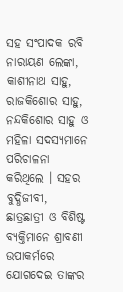ସହ ସଂପାଦକ ରବି ନାରାୟଣ ଲେଙ୍କା, କାଶୀନାଥ ସାହୁ, ରାଜକିଶୋର ସାହୁ, ନନ୍ଦକିଶୋର ସାହୁ ଓ ମହିଳା ସଦସ୍ୟମାନେ ପରିଚାଳନା କରିଥିଲେ । ସହର ବୁଦ୍ଧିଜୀବୀ, ଛାତ୍ରଛାତ୍ରୀ ଓ ବିଶିଷ୍ଟ ବ୍ୟକ୍ତିମାନେ ଶ୍ରାବଣୀ ଉପାକର୍ମରେ ଯୋଗଦେଇ ତାଙ୍କର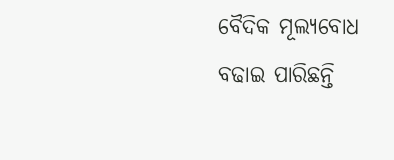ବୈଦିକ ମୂଲ୍ୟବୋଧ ବଢାଇ ପାରିଛନ୍ତି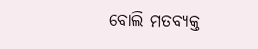ବୋଲି ମତବ୍ୟକ୍ତ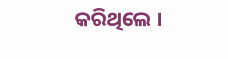କରିଥିଲେ ।